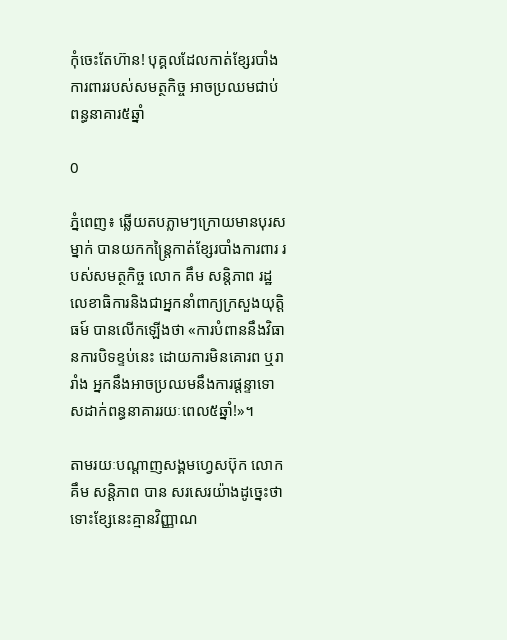កុំចេះតែហ៊ាន! បុគ្គលដែលកាត់ខ្សែរបាំងការពាររបស់សមត្ថកិច្ច អាចប្រឈមជាប់ពន្ធនាគារ៥ឆ្នាំ

0

ភ្នំពេញ៖ ឆ្លើយតបភ្លាមៗក្រោយមានបុរសម្នាក់ បានយកកន្ដ្រៃកាត់ខ្សែរបាំងការពារ របស់សមត្ថកិច្ច លោក គឹម សន្តិភាព រដ្ឋលេខាធិការនិងជាអ្នកនាំពាក្យក្រសួងយុត្តិធម៍ បានលើកឡើងថា «ការបំពាននឹងវិធានការបិទខ្ទប់នេះ ដោយការមិនគោរព ឬរារាំង អ្នកនឹងអាចប្រឈមនឹងការផ្តន្ទាទោសដាក់ពន្ធនាគាររយៈពេល៥ឆ្នាំ!»។

តាមរយៈបណ្ដាញសង្គមហ្វេសប៊ុក លោក គឹម សន្តិភាព បាន សរសេរយ៉ាងដូច្នេះថា ទោះខ្សែនេះគ្មានវិញ្ញាណ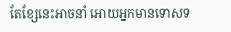តែខ្សែនេះអាចនាំ អោយអ្នកមានទោសទ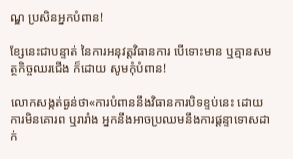ណ្ឌ ប្រសិនអ្នកបំពាន!

ខ្សែនេះជាបន្ទាត់ នៃការអនុវត្តវិធានការ បើទោះមាន ឬគ្មានសមត្ថកិច្ចឈរជើង ក៏ដោយ សូមកុំបំពាន!

លោកសង្កត់ធ្ងន់ថា«ការបំពាននឹងវិធានការបិទខ្ទប់នេះ ដោយការមិនគោរព ឬរារាំង អ្នកនឹងអាចប្រឈមនឹងការផ្តន្ទាទោសដាក់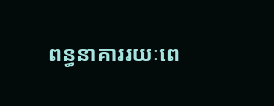ពន្ធនាគាររយៈពេ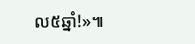ល៥ឆ្នាំ!»៕